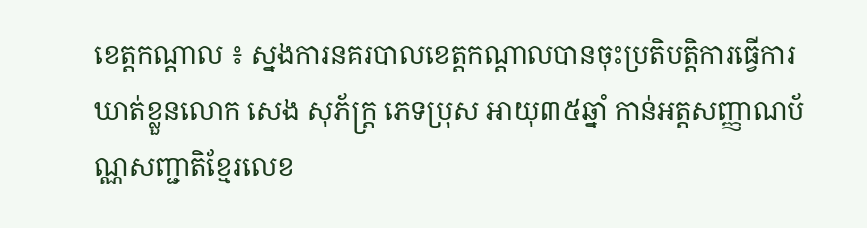ខេត្តកណ្តាល ៖ ស្នងការនគរបាលខេត្តកណ្តាលបានចុះប្រតិបត្តិការធ្វើការឃាត់ខ្លួនលោក សេង សុភ័ក្ដ្រ ភេទប្រុស អាយុ៣៥ឆ្នាំ កាន់អត្តសញ្ញាណប័ណ្ណសញ្ជាតិខ្មែរលេខ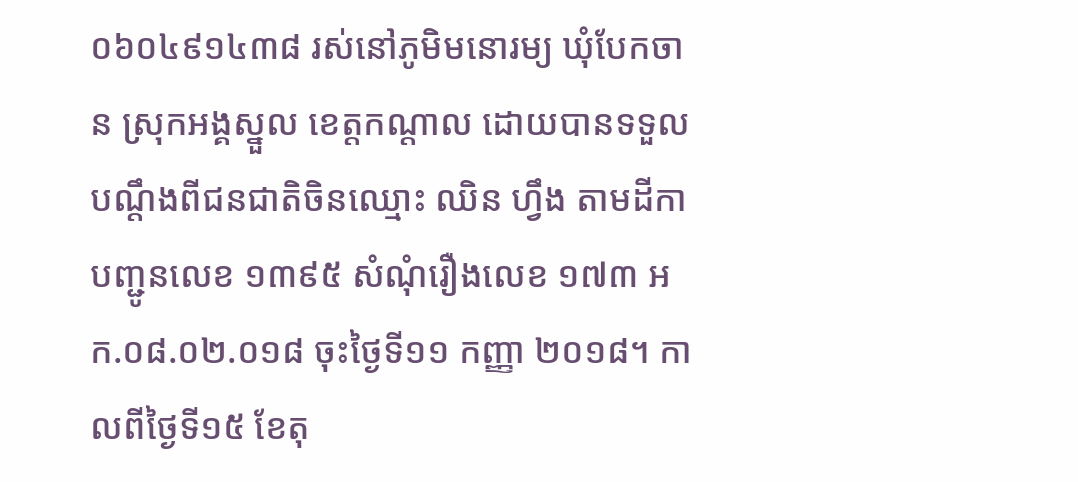០៦០៤៩១៤៣៨ រស់នៅភូមិមនោរម្យ ឃុំបែកចាន ស្រុកអង្គស្នួល ខេត្តកណ្តាល ដោយបានទទួលបណ្តឹងពីជនជាតិចិនឈ្មោះ ឈិន ហ្វឹង តាមដីកាបញ្ជូនលេខ ១៣៩៥ សំណុំរឿងលេខ ១៧៣ អក.០៨.០២.០១៨ ចុះថ្ងៃទី១១ កញ្ញា ២០១៨។ កាលពីថ្ងៃទី១៥ ខែតុ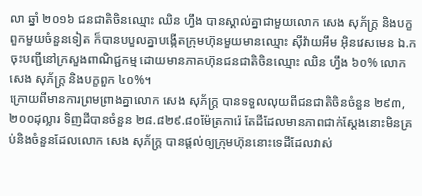លា ឆ្នាំ ២០១៦ ជនជាតិចិនឈ្មោះ ឈិន ហ្វឹង បានស្គាល់គ្នាជាមួយលោក សេង សុភ័ក្ដ្រ និងបក្ខពួកមួយចំនួនទៀត ក៏បានបបួលគ្នាបង្កើតក្រុមហ៊ុនមួយមានឈ្មោះ ស៊ីវ៉ាយអឹម អ៊ិនវេសមេន ឯ.ក ចុះបញ្ជីនៅក្រសួងពាណិជ្ជកម្ម ដោយមានភាគហ៊ុនជនជាតិចិនឈ្មោះ ឈិន ហ្វឹង ៦០% លោក សេង សុភ័ក្ដ្រ និងបក្ខពួក ៤០%។
ក្រោយពីមានការព្រមព្រាងគ្នាលោក សេង សុភ័ក្ដ្រ បានទទួលលុយពីជនជាតិចិនចំនួន ២៩៣,២០០ដុល្លារ ទិញដីបានចំនួន ២៨.៨២៩.៨០ម៉ែត្រការ៉េ តែដីដែលមានភាពជាក់ស្តែងនោះមិនគ្រប់និងចំនួនដែលលោក សេង សុភ័ក្ដ្រ បានផ្តល់ឲ្យក្រុមហ៊ុននោះទេដីដែលវាស់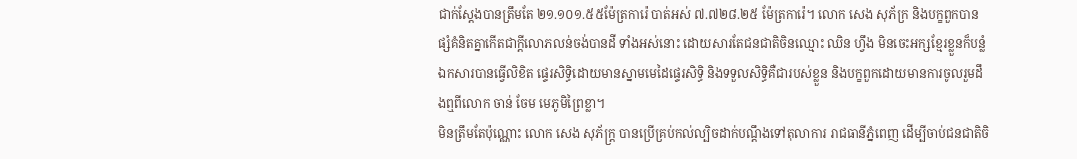ជាក់ស្តែងបានត្រឹមតែ ២១.១០១.៥៥ម៉ែត្រការ៉េ បាត់អស់ ៧.៧២៨.២៥ ម៉ែត្រការ៉េ។ លោក សេង សុភ័ក្រ និងបក្ខពួកបានផ្សំគំនិតគ្នាកើតជាក្តីលោភលន់ចង់បានដី ទាំងអស់នោះ ដោយសារតែជនជាតិចិនឈ្មោះ ឈិន ហ្វឹង មិនចេះអក្សខ្មែរខ្លួនក៏បន្លំឯកសារបានធ្វើលិខិត ផ្ទេរសិទ្ធិដោយមានស្នាមមេដៃផ្ទេរសិទ្ធិ និងទទួលសិទ្ធិគឺជារបស់ខ្លួន និងបក្ខពួកដោយមានការចូលរួមដឹងឮពីលោក ចាន់ ចែម មេភូមិព្រៃខ្លា។
មិនត្រឹមតែប៉ុណ្ណោះ លោក សេង សុភ័ក្ដ្រ បានប្រើគ្រប់កល់ល្បិចដាក់បណ្តឹងទៅតុលាការ រាជធានីភ្នំពេញ ដើម្បីចាប់ជនជាតិចិ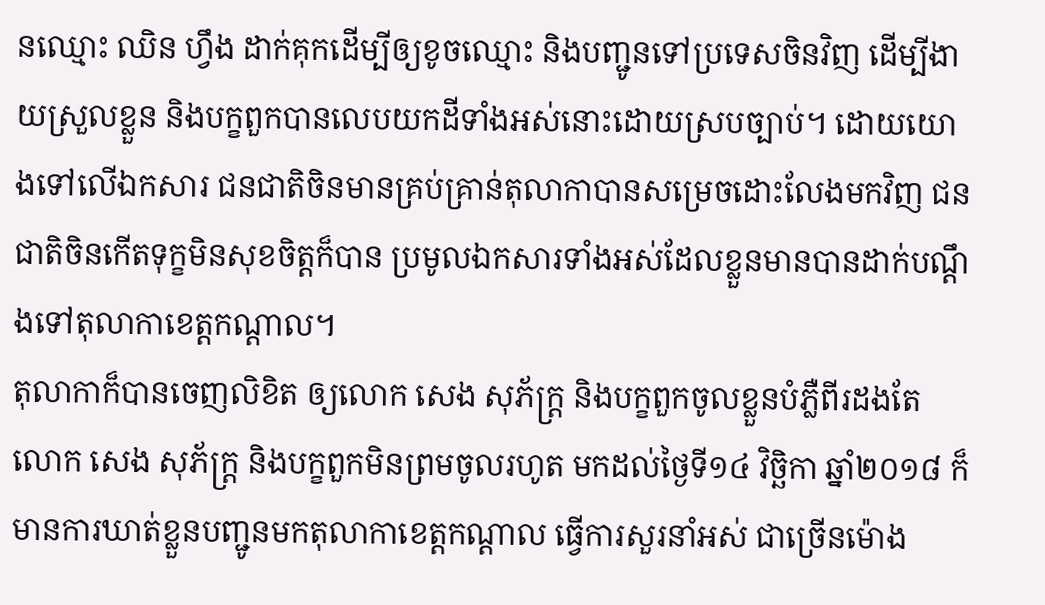នឈ្មោះ ឈិន ហ្វឹង ដាក់គុកដើម្បីឲ្យខូចឈ្មោះ និងបញ្ជូនទៅប្រទេសចិនវិញ ដើម្បីងាយស្រួលខ្លួន និងបក្ខពួកបានលេបយកដីទាំងអស់នោះដោយស្របច្បាប់។ ដោយយោងទៅលើឯកសារ ជនជាតិចិនមានគ្រប់គ្រាន់តុលាកាបានសម្រេចដោះលែងមកវិញ ជនជាតិចិនកើតទុក្ខមិនសុខចិត្តក៏បាន ប្រមូលឯកសារទាំងអស់ដែលខ្លួនមានបានដាក់បណ្តឹងទៅតុលាកាខេត្តកណ្តាល។
តុលាកាក៏បានចេញលិខិត ឲ្យលោក សេង សុភ័ក្ដ្រ និងបក្ខពួកចូលខ្លួនបំភ្លឺពីរដងតែលោក សេង សុភ័ក្ដ្រ និងបក្ខពួកមិនព្រមចូលរហូត មកដល់ថ្ងៃទី១៤ វិច្ឆិកា ឆ្នាំ២០១៨ ក៏មានការឃាត់ខ្លួនបញ្ជូនមកតុលាកាខេត្តកណ្តាល ធ្វើការសួរនាំអស់ ជាច្រើនម៉ោង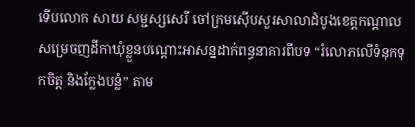ទើបលោក សាយ សម្ជស្សសេរី ចៅក្រមស៊ើបសួរសាលាដំបូងខេត្តកណ្ដាល សម្រេចញដីកាឃុំខ្លួនបណ្តោះអាសន្នដាក់ពន្ធនាគារពីបទ “រំលោភលើទំនុកទុកចិត្ត និងក្លែងបន្លំ” តាម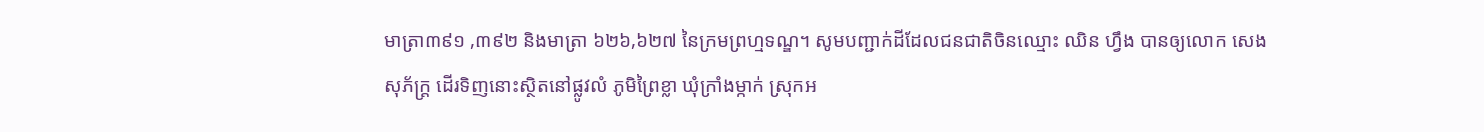មាត្រា៣៩១ ,៣៩២ និងមាត្រា ៦២៦,៦២៧ នៃក្រមព្រហ្មទណ្ឌ។ សូមបញ្ជាក់ដីដែលជនជាតិចិនឈ្មោះ ឈិន ហ្វឹង បានឲ្យលោក សេង សុភ័ក្ដ្រ ដើរទិញនោះស្ថិតនៅផ្លូវលំ ភូមិព្រៃខ្លា ឃុំក្រាំងម្កាក់ ស្រុកអ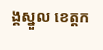ង្គស្នួល ខេត្តក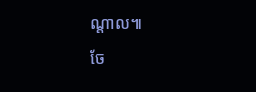ណ្តាល៕
ចែ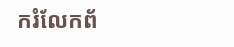ករំលែកព័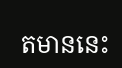តមាននេះ